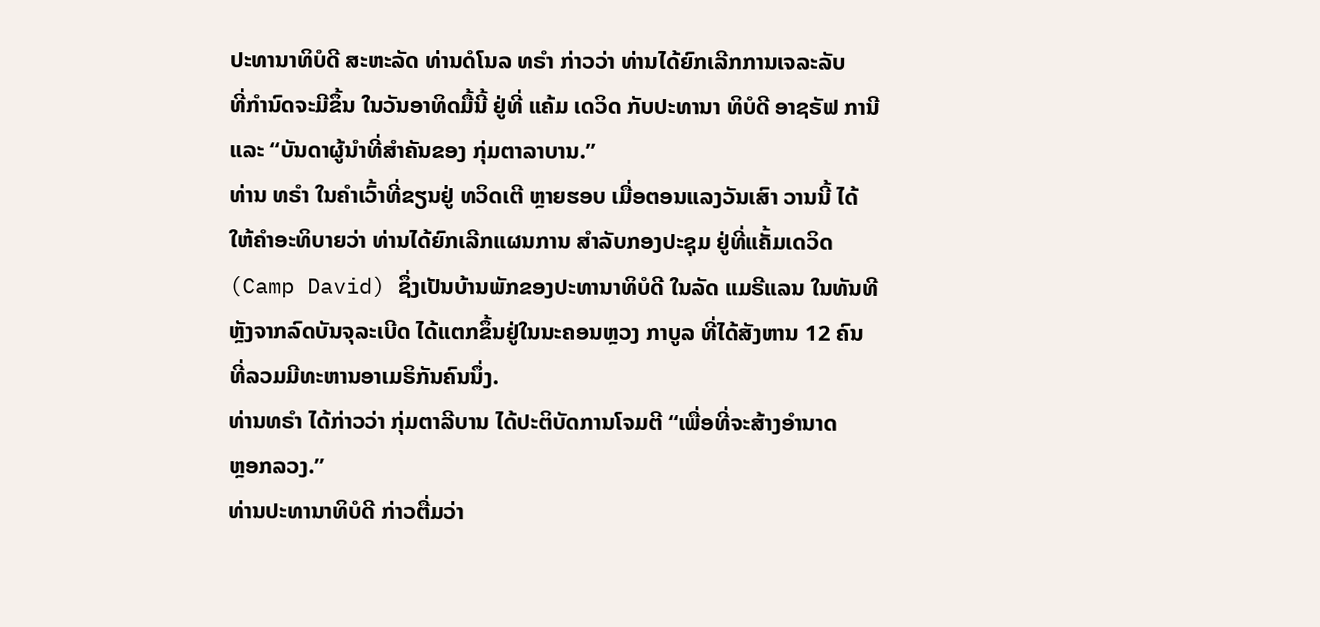ປະທານາທິບໍດີ ສະຫະລັດ ທ່ານດໍໂນລ ທຣຳ ກ່າວວ່າ ທ່ານໄດ້ຍົກເລີກການເຈລະລັບ
ທີ່ກຳນົດຈະມີຂຶ້ນ ໃນວັນອາທິດມື້ນີ້ ຢູ່ທີ່ ແຄ້ມ ເດວິດ ກັບປະທານາ ທິບໍດີ ອາຊຣັຟ ການີ
ແລະ “ບັນດາຜູ້ນຳທີ່ສຳຄັນຂອງ ກຸ່ມຕາລາບານ.”
ທ່ານ ທຣຳ ໃນຄຳເວົ້າທີ່ຂຽນຢູ່ ທວິດເຕີ ຫຼາຍຮອບ ເມື່ອຕອນແລງວັນເສົາ ວານນີ້ ໄດ້
ໃຫ້ຄຳອະທິບາຍວ່າ ທ່ານໄດ້ຍົກເລີກແຜນການ ສຳລັບກອງປະຊຸມ ຢູ່ທີ່ແຄັ້ມເດວິດ
(Camp David) ຊຶ່ງເປັນບ້ານພັກຂອງປະທານາທິບໍດີ ໃນລັດ ແມຣີແລນ ໃນທັນທີ
ຫຼັງຈາກລົດບັນຈຸລະເບີດ ໄດ້ແຕກຂຶ້ນຢູ່ໃນນະຄອນຫຼວງ ກາບູລ ທີ່ໄດ້ສັງຫານ 12 ຄົນ
ທີ່ລວມມີທະຫານອາເມຣິກັນຄົນນຶ່ງ.
ທ່ານທຣຳ ໄດ້ກ່າວວ່າ ກຸ່ມຕາລີບານ ໄດ້ປະຕິບັດການໂຈມຕີ “ເພື່ອທີ່ຈະສ້າງອຳນາດ
ຫຼອກລວງ.”
ທ່ານປະທານາທິບໍດີ ກ່າວຕື່ມວ່າ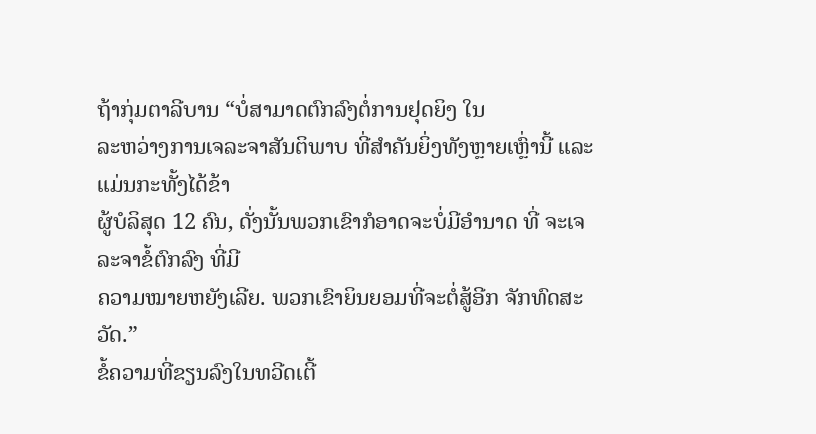ຖ້າກຸ່ມຕາລີບານ “ບໍ່ສາມາດຕົກລົງຕໍ່ການຢຸດຍິງ ໃນ
ລະຫວ່າງການເຈລະຈາສັນຕິພາບ ທີ່ສຳຄັນຍິ່ງທັງຫຼາຍເຫຼົ່ານີ້ ແລະ ແມ່ນກະທັ້ງໄດ້ຂ້າ
ຜູ້ບໍລິສຸດ 12 ຄົນ, ດັ່ງນັ້ນພວກເຂົາກໍອາດຈະບໍ່ມີອຳນາດ ທີ່ ຈະເຈລະຈາຂໍ້ຕົກລົງ ທີ່ມີ
ຄວາມໝາຍຫຍັງເລີຍ. ພວກເຂົາຍິນຍອມທີ່ຈະຕໍ່ສູ້ອີກ ຈັກທົດສະວັດ.”
ຂໍ້ຄວາມທີ່ຂຽນລົງໃນທວີດເຕີ້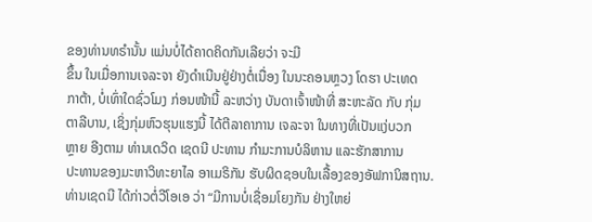ຂອງທ່ານທຣຳນັ້ນ ແມ່ນບໍ່ໄດ້ຄາດຄິດກັນເລີຍວ່າ ຈະມີ
ຂຶ້ນ ໃນເມື່ອການເຈລະຈາ ຍັງດຳເນີນຢູ່ຢ່າງຕໍ່ເນື່ອງ ໃນນະຄອນຫຼວງ ໂດຮາ ປະເທດ
ກາຕ້າ, ບໍ່ເທົ່າໃດຊົ່ວໂມງ ກ່ອນໜ້ານີ້ ລະຫວ່າງ ບັນດາເຈົ້າໜ້າທີ່ ສະຫະລັດ ກັບ ກຸ່ມ
ຕາລີບານ, ເຊິ່ງກຸ່ມຫົວຮຸນແຮງນີ້ ໄດ້ຕີລາຄາການ ເຈລະຈາ ໃນທາງທີ່ເປັນແງ່ບວກ
ຫຼາຍ ອີງຕາມ ທ່ານເດວິດ ເຊດນີ ປະທານ ກຳມະການບໍລິຫານ ແລະຮັກສາການ
ປະທານຂອງມະຫາວິທະຍາໄລ ອາເມຣິກັນ ຮັບຜິດຊອບໃນເລື້ອງຂອງອັຟການິສຖານ.
ທ່ານເຊດນີ ໄດ້ກ່າວຕໍ່ວີໂອເອ ວ່າ “ມີການບໍ່ເຊື່ອມໂຍງກັນ ຢ່າງໃຫຍ່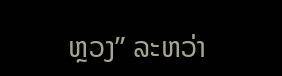ຫຼວງ” ລະຫວ່າ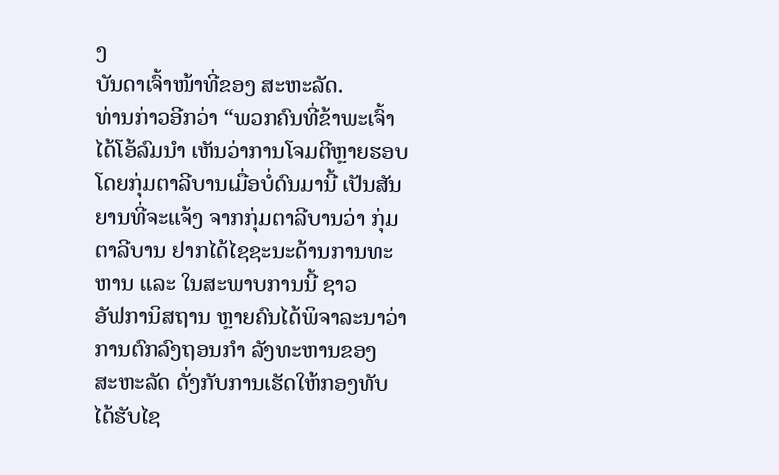ງ
ບັນດາເຈົ້າໜ້າທີ່ຂອງ ສະຫະລັດ.
ທ່ານກ່າວອີກວ່າ “ພວກຄົນທີ່ຂ້າພະເຈົ້າໄດ້ໂອ້ລົມນຳ ເຫັນວ່າການໂຈມຕີຫຼາຍຮອບ
ໂດຍກຸ່ມຕາລີບານເມື່ອບໍ່ດົນມານີ້ ເປັນສັນຍານທີ່ຈະແຈ້ງ ຈາກກຸ່ມຕາລີບານວ່າ ກຸ່ມ
ຕາລີບານ ຢາກໄດ້ໄຊຊະນະດ້ານການທະຫານ ແລະ ໃນສະພາບການນີ້ ຊາວ
ອັຟການິສຖານ ຫຼາຍຄົນໄດ້ພິຈາລະນາວ່າ ການຕົກລົງຖອນກຳ ລັງທະຫານຂອງ
ສະຫະລັດ ດັ່ງກັບການເຮັດໃຫ້ກອງທັບໄດ້ຮັບໄຊ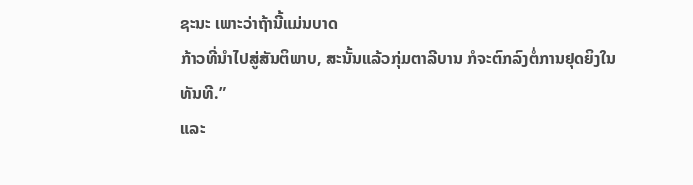ຊະນະ ເພາະວ່າຖ້ານີ້ແມ່ນບາດ
ກ້າວທີ່ນຳໄປສູ່ສັນຕິພາບ, ສະນັ້ນແລ້ວກຸ່ມຕາລີບານ ກໍຈະຕົກລົງຕໍ່ການຢຸດຍິງໃນ
ທັນທີ.”
ແລະ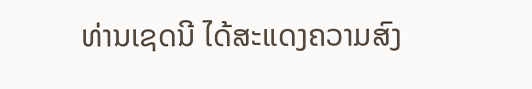ທ່ານເຊດນີ ໄດ້ສະແດງຄວາມສົງ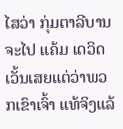ໄສວ່າ ກຸ່ມຕາລີບານ ຈະໄປ ແຄ້ມ ເດວິດ
ເວັ້ນເສຍແຕ່ວ່າພວກເຂົາເຈົ້າ ແທ້ຈິງແລ້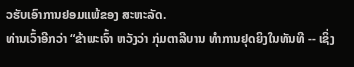ວຮັບເອົາການຢອມແພ້ຂອງ ສະຫະລັດ.
ທ່ານເວົ້າອີກວ່າ “ຂ້າພະເຈົ້າ ຫວັງວ່າ ກຸ່ມຕາລີບານ ທຳການຢຸດຍິງໃນທັນທີ -- ເຊິ່ງ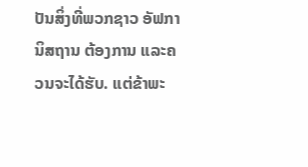ປັນສິ່ງທີ່ພວກຊາວ ອັຟການິສຖານ ຕ້ອງການ ແລະຄວນຈະໄດ້ຮັບ. ແຕ່ຂ້າພະ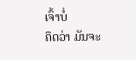ເຈົ້າບໍ່
ຄຶດວ່າ ມັນຈະ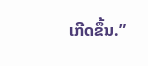ເກີດຂຶ້ນ.”